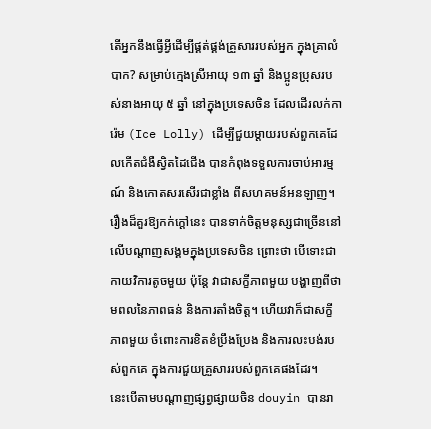តើអ្នកនឹងធ្វើអ្វីដើម្បីផ្គត់ផ្គង់គ្រួសាររបស់អ្នក ក្នុងគ្រាលំបាក? សម្រាប់ក្មេងស្រីអាយុ ១៣ ឆ្នាំ និងប្អូនប្រុសរបស់នាងអាយុ ៥ ឆ្នាំ នៅក្នុងប្រទេសចិន ដែលដើរលក់ការ៉េម (Ice Lolly) ដើម្បីជួយម្តាយរបស់ពួកគេដែលកើតជំងឺស្វិតដៃជើង បានកំពុងទទួលការចាប់អារម្មណ៍ និងកោតសរសើរជាខ្លាំង ពីសហគមន៍អនឡាញ។
រឿងដ៏គួរឱ្យកក់ក្ដៅនេះ បានទាក់ចិត្តមនុស្សជាច្រើននៅលើបណ្ដាញសង្គមក្នុងប្រទេសចិន ព្រោះថា បើទោះជាកាយវិការតូចមួយ ប៉ុន្តែ វាជាសក្ខីភាពមួយ បង្ហាញពីថាមពលនៃភាពធន់ និងការតាំងចិត្ត។ ហើយវាក៏ជាសក្ខីភាពមួយ ចំពោះការខិតខំប្រឹងប្រែង និងការលះបង់របស់ពួកគេ ក្នុងការជួយគ្រួសាររបស់ពួកគេផងដែរ។
នេះបើតាមបណ្តាញផ្សព្វផ្សាយចិន douyin បានរា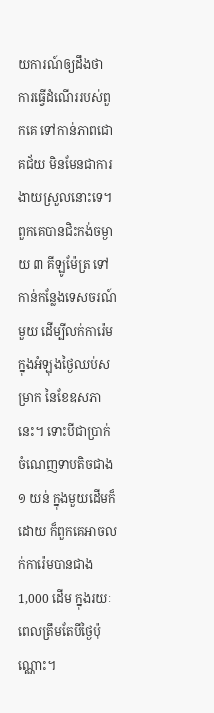យការណ៍ឲ្យដឹងថា ការធ្វើដំណើររបស់ពួកគេ ទៅកាន់ភាពជោគជ័យ មិនមែនជាការងាយស្រួលនោះទេ។ ពួកគេបានជិះកង់ចម្ងាយ ៣ គីឡូម៉ែត្រ ទៅកាន់កន្លែងទេសចរណ៍មួយ ដើម្បីលក់ការ៉េម ក្នុងអំឡុងថ្ងៃឈប់សម្រាក នៃខែឧសភា នេះ។ ទោះបីជាប្រាក់ចំណេញទាបតិចជាង ១ យន់ ក្នុងមួយដើមក៏ដោយ ក៏ពួកគេអាចលក់ការ៉េមបានជាង 1,000 ដើម ក្នុងរយៈពេលត្រឹមតែបីថ្ងៃប៉ុណ្ណោះ។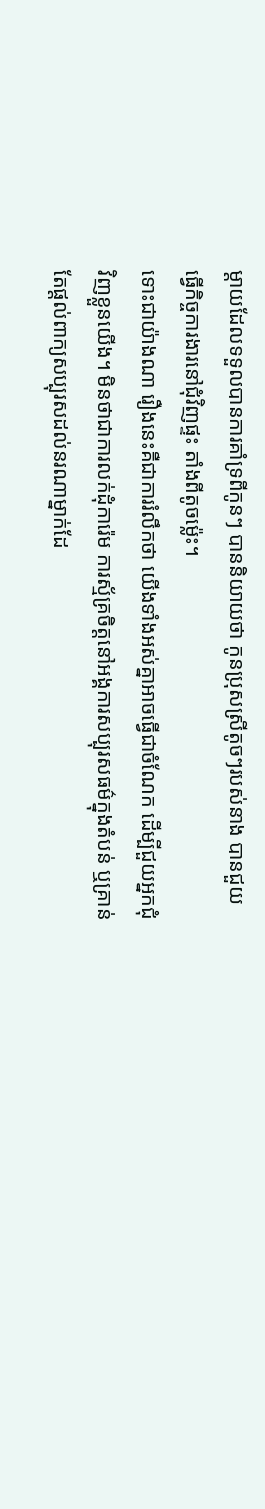ម្ដាយដែលទទួលបានការគាំទ្រពីកូនៗ បាននិយាយថា កូនប្រុសស្រីតូចៗរបស់នាង បានជួយធ្វើកិច្ចការងារនៅជុំវិញផ្ទះ តាំងពីតូចម្ល៉េះ។
ទោះជាយ៉ាងណា រឿងនេះគឺជាការរំលឹកថា យើងទាំងអស់គ្នាអាចធ្វើជាចំណែក ដើម្បីជួយអ្នកជុំវិញខ្លួនយើង។ មិនថាជាការលក់ដុំការ៉េម ការស្ម័គ្រចិត្តនៅអង្គការសប្បុរសធម៌ក្នុងតំបន់ ឬគ្រាន់តែផ្តល់ពាក្យសប្បុរសដល់នរណាម្នាក់ដែ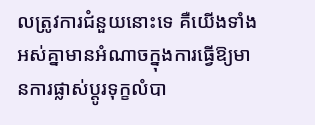លត្រូវការជំនួយនោះទេ គឺយើងទាំងអស់គ្នាមានអំណាចក្នុងការធ្វើឱ្យមានការផ្លាស់ប្តូរទុក្ខលំបា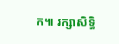ក៕ រក្សាសិទ្ធិ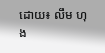ដោយ៖ លឹម ហុង